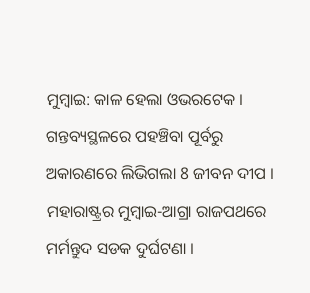ମୁମ୍ବାଇ: କାଳ ହେଲା ଓଭରଟେକ । ଗନ୍ତବ୍ୟସ୍ଥଳରେ ପହଞ୍ଚିବା ପୂର୍ବରୁ ଅକାରଣରେ ଲିଭିଗଲା 8 ଜୀବନ ଦୀପ । ମହାରାଷ୍ଟ୍ରର ମୁମ୍ବାଇ-ଆଗ୍ରା ରାଜପଥରେ ମର୍ମନ୍ତୁଦ ସଡକ ଦୁର୍ଘଟଣା ।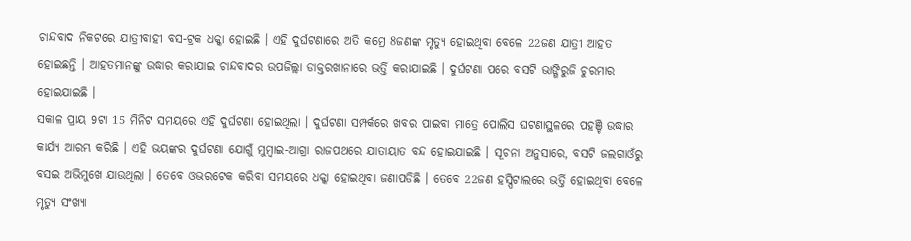ଚାନ୍ଦବାଦ ନିକଟରେ ଯାତ୍ରୀବାହୀ ବସ-ଟ୍ରକ ଧକ୍କା ହୋଇଛି । ଏହି ଦୁର୍ଘଟଣାରେ ଅତି କମ୍ରେ 8ଜଣଙ୍କ ମୃତ୍ୟୁ ହୋଇଥିବା ବେଳେ 22ଜଣ ଯାତ୍ରୀ ଆହତ ହୋଇଛନ୍ତି । ଆହତମାନଙ୍କୁ ଉଦ୍ଧାର କରାଯାଇ ଚାନ୍ଦବାଦର ଉପଜିଲ୍ଲା ଡାକ୍ତରଖାନାରେ ଭର୍ତ୍ତି କରାଯାଇଛି । ଦୁର୍ଘଟଣା ପରେ ବସଟି ଭାଙ୍ଗିରୁଜି ଚୁରମାର ହୋଇଯାଇଛି ।
ସକାଳ ପ୍ରାୟ 9ଟା 15 ମିନିଟ ସମୟରେ ଏହି ଦୁର୍ଘଟଣା ହୋଇଥିଲା । ଦୁର୍ଘଟଣା ସମ୍ପର୍କରେ ଖବର ପାଇବା ମାତ୍ରେ ପୋଲିସ ଘଟଣାସ୍ଥଳରେ ପହଞ୍ଚି ଉଦ୍ଧାର କାର୍ଯ୍ୟ ଆରମ୍ଭ କରିଛି । ଏହି ଭୟଙ୍କର ଦୁର୍ଘଟଣା ଯୋଗୁଁ ମୁମ୍ବାଇ-ଆଗ୍ରା ରାଜପଥରେ ଯାତାୟାତ ବନ୍ଦ ହୋଇଯାଇଛି । ସୂଚନା ଅନୁସାରେ, ବସଟି ଜଲଗାଓଁରୁ ବସଇ ଅଭିମୁଖେ ଯାଉଥିଲା । ତେବେ ଓଭରଟେକ କରିବା ସମୟରେ ଧକ୍କା ହୋଇଥିବା ଜଣାପଡିଛି । ତେବେ 22ଜଣ ହସ୍ପିଟାଲରେ ଭର୍ତ୍ତି ହୋଇଥିବା ବେଳେ ମୃତ୍ୟୁ ସଂଖ୍ୟା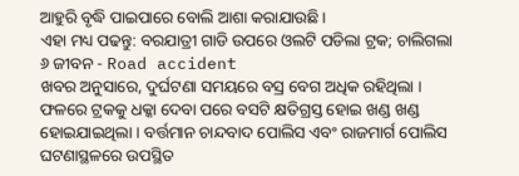ଆହୁରି ବୃଦ୍ଧି ପାଇପାରେ ବୋଲି ଆଶା କରାଯାଉଛି ।
ଏହା ମଧ୍ୟ ପଢନ୍ତୁ: ବରଯାତ୍ରୀ ଗାଡି ଉପରେ ଓଲଟି ପଡିଲା ଟ୍ରକ; ଚାଲିଗଲା ୬ ଜୀବନ - Road accident
ଖବର ଅନୁସାରେ, ଦୁର୍ଘଟଣା ସମୟରେ ବସ୍ର ବେଗ ଅଧିକ ରହିଥିଲା । ଫଳରେ ଟ୍ରକକୁ ଧକ୍କା ଦେବା ପରେ ବସଟି କ୍ଷତିଗ୍ରସ୍ତ ହୋଇ ଖଣ୍ଡ ଖଣ୍ଡ ହୋଇଯାଇଥିଲା । ବର୍ତ୍ତମାନ ଚାନ୍ଦବାଦ ପୋଲିସ ଏବଂ ରାଜମାର୍ଗ ପୋଲିସ ଘଟଣାସ୍ଥଳରେ ଉପସ୍ଥିତ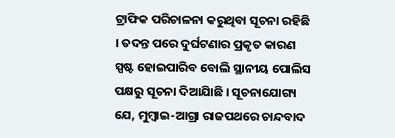ଟ୍ରାଫିକ ପରିଚାଳନା କରୁଥିବା ସୂଚନା ରହିଛି । ତଦନ୍ତ ପରେ ଦୁର୍ଘଟଣାର ପ୍ରକୃତ କାରଣ ସ୍ପଷ୍ଟ ହୋଇପାରିବ ବୋଲି ସ୍ଥାନୀୟ ପୋଲିସ ପକ୍ଷରୁ ସୂଚନା ଦିଆଯାିଛି । ସୂଚନାଯୋଗ୍ୟ ଯେ, ମୁମ୍ବାଇ-ଆଗ୍ରା ରାଜପଥରେ ଚାନ୍ଦବାଦ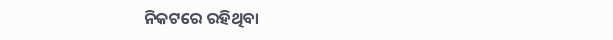ନିକଟରେ ରହିଥିବା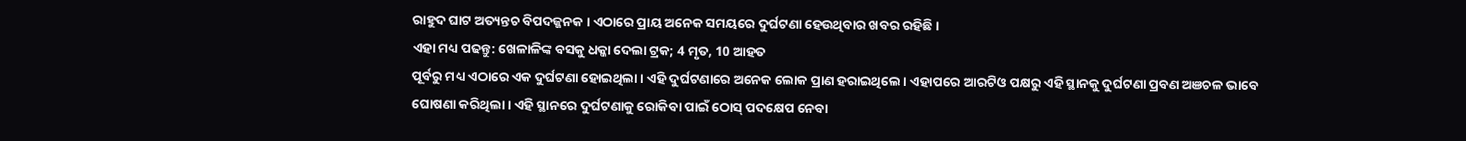ରାହୁଦ ଘାଟ ଅତ୍ୟନ୍ତଚ ବିପଦଜ୍ଜନକ । ଏଠାରେ ପ୍ରାୟ ଅନେକ ସମୟରେ ଦୁର୍ଘଟଣା ହେଉଥିବାର ଖବର ରହିଛି ।
ଏହା ମଧ୍ୟ ପଢନ୍ତୁ: ଖେଳାଳିଙ୍କ ବସକୁ ଧକ୍କା ଦେଲା ଟ୍ରକ; 4 ମୃତ, 10 ଆହତ
ପୂର୍ବରୁ ମଧ୍ୟ ଏଠାରେ ଏକ ଦୁର୍ଘଟଣା ହୋଇଥିଲା । ଏହି ଦୁର୍ଘଟଣାରେ ଅନେକ ଲୋକ ପ୍ରାଣ ହରାଇଥିଲେ । ଏହାପରେ ଆରଟିଓ ପକ୍ଷରୁ ଏହି ସ୍ଥାନକୁ ଦୁର୍ଘଟଣା ପ୍ରବଣ ଅଞଚଳ ଭାବେ ଘୋଷଣା କରିଥିଲା । ଏହି ସ୍ଥାନରେ ଦୁର୍ଘଟଣାକୁ ରୋକିବା ପାଇଁ ଠୋସ୍ ପଦକ୍ଷେପ ନେବା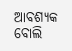ଆବଶ୍ୟକ ବୋଲି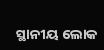ସ୍ଥାନୀୟ ଲୋକ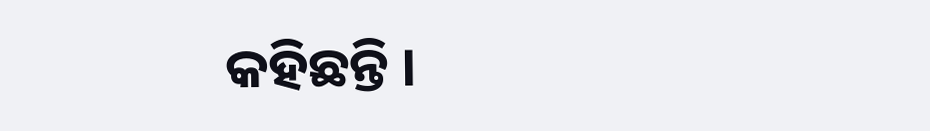କହିଛନ୍ତି ।